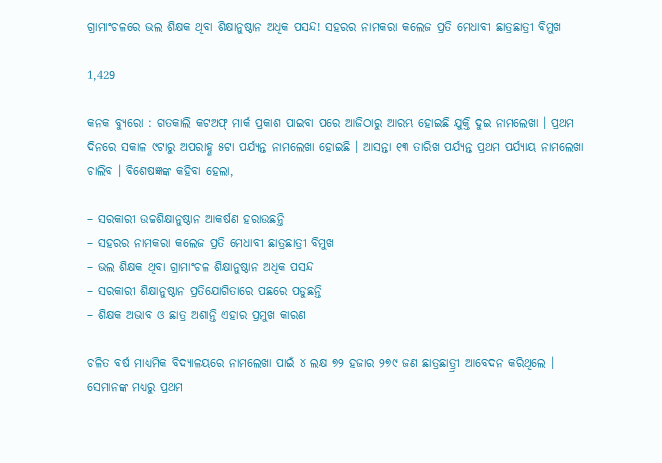ଗ୍ରାମାଂଚଳରେ ଭଲ ଶିକ୍ଷକ ଥିବା ଶିକ୍ଷାନୁଷ୍ଠାନ ଅଧିକ ପସନ୍ଦ! ସହରର ନାମକରା କଲେଜ ପ୍ରତି ମେଧାବୀ ଛାତ୍ରଛାତ୍ରୀ ବିମୁଖ

1,429

କନକ ବ୍ୟୁରୋ : ଗତକାଲି କଟଅଫ୍ ମାର୍କ ପ୍ରକାଶ ପାଇବା ପରେ ଆଜିଠାରୁ ଆରମ୍ଭ ହୋଇଛି ଯୁକ୍ତି ଦୁଇ ନାମଲେଖା । ପ୍ରଥମ ଦିନରେ ସକାଳ ୯ଟାରୁ ଅପରାହ୍ଣ ୫ଟା ପର୍ଯ୍ୟନ୍ତ ନାମଲେଖା ହୋଇଛି । ଆସନ୍ତା ୧୩ ତାରିଖ ପର୍ଯ୍ୟନ୍ତ ପ୍ରଥମ ପର୍ଯ୍ୟାୟ ନାମଲେଖା ଚାଲିବ । ବିଶେଷଜ୍ଞଙ୍କ କହିବା ହେଲା,

– ସରକାରୀ ଉଚ୍ଚଶିକ୍ଷାନୁଷ୍ଠାନ ଆକର୍ଷଣ ହରାଉଛନ୍ତି
– ସହରର ନାମକରା କଲେଜ ପ୍ରତି ମେଧାବୀ ଛାତ୍ରଛାତ୍ରୀ ବିମୁଖ
– ଭଲ ଶିକ୍ଷକ ଥିବା ଗ୍ରାମାଂଚଳ ଶିକ୍ଷାନୁଷ୍ଠାନ ଅଧିକ ପସନ୍ଦ
– ସରକାରୀ ଶିକ୍ଷାନୁଷ୍ଠାନ ପ୍ରତିଯୋଗିତାରେ ପଛରେ ପଡୁଛନ୍ତି
– ଶିକ୍ଷକ ଅଭାବ ଓ ଛାତ୍ର ଅଶାନ୍ତି ଏହାର ପ୍ରମୁଖ କାରଣ

ଚଳିତ ବର୍ଷ ମାଧ୍ୟମିକ ବିଦ୍ୟାଳୟରେ ନାମଲେଖା ପାଇଁ ୪ ଲକ୍ଷ ୭୨ ହଜାର ୨୭୯ ଜଣ ଛାତ୍ରଛାତ୍ର୍ରୀ ଆବେଦନ କରିଥିଲେ । ସେମାନଙ୍କ ମଧ୍ୟରୁ ପ୍ରଥମ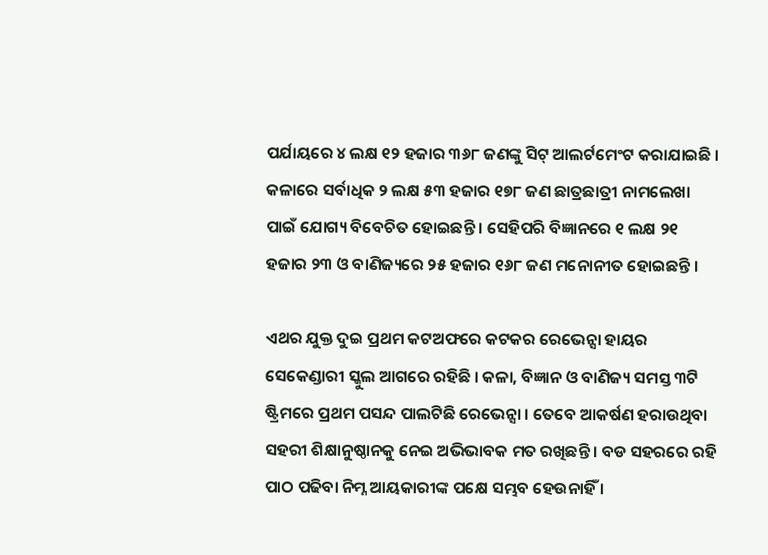ପର୍ଯାୟରେ ୪ ଲକ୍ଷ ୧୨ ହଜାର ୩୬୮ ଜଣଙ୍କୁ ସିଟ୍ ଆଲର୍ଟମେଂଟ କରାଯାଇଛି । କଳାରେ ସର୍ବାଧିକ ୨ ଲକ୍ଷ ୫୩ ହଜାର ୧୭୮ ଜଣ ଛାତ୍ରଛାତ୍ରୀ ନାମଲେଖା ପାଇଁ ଯୋଗ୍ୟ ବିବେଚିତ ହୋଇଛନ୍ତି । ସେହିପରି ବିଜ୍ଞାନରେ ୧ ଲକ୍ଷ ୨୧ ହଜାର ୨୩ ଓ ବାଣିଜ୍ୟରେ ୨୫ ହଜାର ୧୬୮ ଜଣ ମନୋନୀତ ହୋଇଛନ୍ତି ।

ଏଥର ଯୁକ୍ତ ଦୁଇ ପ୍ରଥମ କଟଅଫରେ କଟକର ରେଭେନ୍ସା ହାୟର ସେକେଣ୍ଡାରୀ ସ୍କୁଲ ଆଗରେ ରହିଛି । କଳା, ବିଜ୍ଞାନ ଓ ବାଣିଜ୍ୟ ସମସ୍ତ ୩ଟି ଷ୍ଟ୍ରିମରେ ପ୍ରଥମ ପସନ୍ଦ ପାଲଟିଛି ରେଭେନ୍ସା । ତେବେ ଆକର୍ଷଣ ହରାଉଥିବା ସହରୀ ଶିକ୍ଷାନୁଷ୍ଠାନକୁ ନେଇ ଅଭିଭାବକ ମତ ରଖିଛନ୍ତି । ବଡ ସହରରେ ରହି ପାଠ ପଢିବା ନିମ୍ନ ଆୟକାରୀଙ୍କ ପକ୍ଷେ ସମ୍ଭବ ହେଉନାହିଁ ।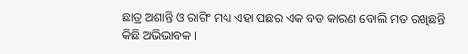ଛାତ୍ର ଅଶାନ୍ତି ଓ ରାଗିଂ ମଧ୍ୟ ଏହା ପଛର ଏକ ବଡ କାରଣ ବୋଲି ମତ ରଖିଛନ୍ତି କିଛି ଅଭିଭାବକ ।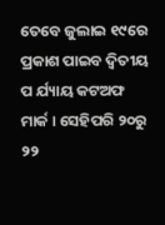ତେବେ ଜୁଲାଇ ୧୯ରେ ପ୍ରକାଶ ପାଇବ ଦ୍ୱିତୀୟ ପ ର୍ଯ୍ୟାୟ କଟଅଫ ମାର୍କ । ସେହିପରି ୨୦ରୁ ୨୨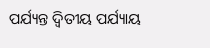ପର୍ଯ୍ୟନ୍ତ ଦ୍ୱିତୀୟ ପର୍ଯ୍ୟାୟ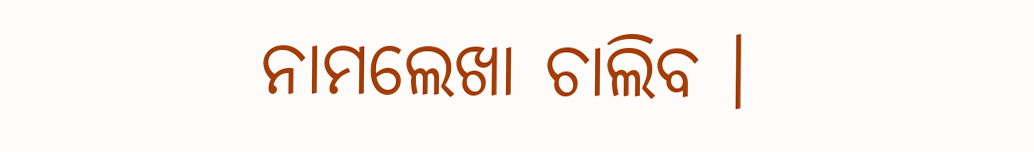ନାମଲେଖା ଚାଲିବ ।